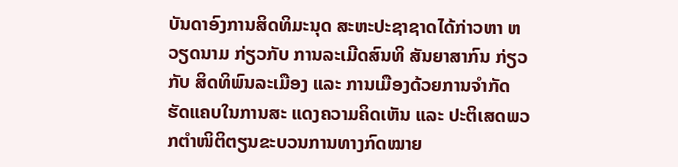ບັນດາອົງການສິດທິມະນຸດ ສະຫະປະຊາຊາດໄດ້ກ່າວຫາ ຫວຽດນາມ ກ່ຽວກັບ ການລະເມີດສົນທິ ສັນຍາສາກົນ ກ່ຽວກັບ ສິດທິພົນລະເມືອງ ແລະ ການເມືອງດ້ວຍການຈຳກັດຮັດແຄບໃນການສະ ແດງຄວາມຄິດເຫັນ ແລະ ປະຕິເສດພວກຕຳໜິຕິຕຽນຂະບວນການທາງກົດໝາຍ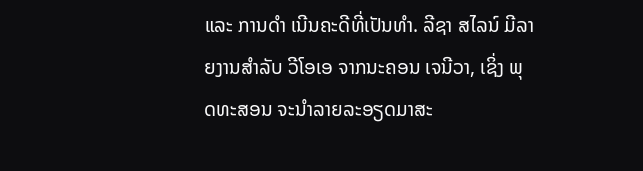ແລະ ການດຳ ເນີນຄະດີທີ່ເປັນທຳ. ລີຊາ ສໄລນ໌ ມີລາຍງານສຳລັບ ວີໂອເອ ຈາກນະຄອນ ເຈນີວາ, ເຊິ່ງ ພຸດທະສອນ ຈະນຳລາຍລະອຽດມາສະ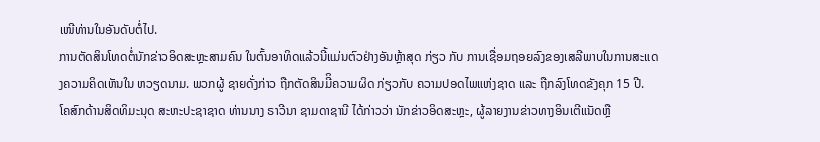ເໜີທ່ານໃນອັນດັບຕໍ່ໄປ.
ການຕັດສິນໂທດຕໍ່ນັກຂ່າວອິດສະຫຼະສາມຄົນ ໃນຕົ້ນອາທິດແລ້ວນີ້ແມ່ນຕົວຢ່າງອັນຫຼ້າສຸດ ກ່ຽວ ກັບ ການເຊື່ອມຖອຍລົງຂອງເສລີພາບໃນການສະແດງຄວາມຄິດເຫັນໃນ ຫວຽດນາມ. ພວກຜູ້ ຊາຍດັ່ງກ່າວ ຖືກຕັດສິນມີິຄວາມຜິດ ກ່ຽວກັບ ຄວາມປອດໄພແຫ່ງຊາດ ແລະ ຖືກລົງໂທດຂັງຄຸກ 15 ປີ.
ໂຄສົກດ້ານສິດທິມະນຸດ ສະຫະປະຊາຊາດ ທ່ານນາງ ຣາວີນາ ຊາມດາຊານີ ໄດ້ກ່າວວ່າ ນັກຂ່າວອິດສະຫຼະ, ຜູ້ລາຍງານຂ່າວທາງອິນເຕີແນັດຫຼື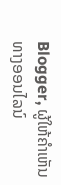Blogger, ຜູ້ໃຫ້ຄຳເຫັນທາງອອນໄລນ໌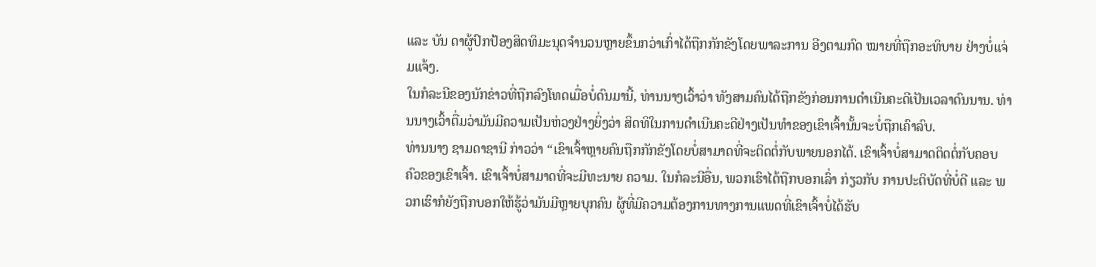ແລະ ບັນ ດາຜູ້ປົກປ້ອງສິດທິມະນຸດຈຳນວນຫຼາຍຂຶ້ນກວ່າເກົ່າໄດ້ຖືກກັກຂັງໂດຍພາລະການ ອີງຕາມກົດ ໝາຍທີ່ຖືກອະທິບາຍ ຢ່າງບໍ່ແຈ່ມແຈ້ງ.
ໃນກໍລະນີຂອງນັກຂ່າວທີ່ຖືກລົງໂທດເມື່ອບໍ່ດົນມານີ້, ທ່ານນາງເວົ້າວ່າ ທັງສາມຄົນໄດ້ຖືກຂັງກ່ອນການດຳເນີນຄະດີເປັນເວລາດົນນານ. ທ່ານນາງເວົ້າຕື່ມວ່າມັນມີຄວາມເປັນຫ່ວງຢ່າງຍິ່ງວ່າ ສິດທິໃນການດຳເນີນຄະດີຢ່າງເປັນທຳຂອງເຂົາເຈົ້ານັ້ນຈະບໍ່ຖືກເຄົາລົບ.
ທ່ານນາງ ຊາມດາຊານີ ກ່າວວ່າ “ເຂົາເຈົ້າຫຼາຍຄົນຖືກກັກຂັງໂດຍບໍ່ສາມາດທີ່ຈະຕິດຕໍ່ກັບພາຍນອກໄດ້. ເຂົາເຈົ້າບໍ່ສາມາດຕິດຕໍ່ກັບຄອບຄົວຂອງເຂົາເຈົ້າ. ເຂົາເຈົ້າບໍ່ສາມາດທີ່ຈະມີທະນາຍ ຄວາມ. ໃນກໍລະນີອື່ນ, ພວກເຮົາໄດ້ຖືກບອກເລົ່າ ກ່ຽວກັບ ການປະຕິບັດທີ່ບໍ່ດີ ແລະ ພວກເຮົາກໍຍັງຖືກບອກໃຫ້ຮູ້ວ່າມັນມີຫຼາຍບຸກຄົນ ຜູ້ທີ່ມີຄວາມຕ້ອງການທາງການແພດທີ່ເຂົາເຈົ້າບໍ່ໄດ້ຮັບ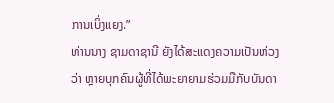ການເບິ່ງແຍງ.”
ທ່ານນາງ ຊາມດາຊານີ ຍັງໄດ້ສະແດງຄວາມເປັນຫ່ວງວ່າ ຫຼາຍບຸກຄົນຜູ້ທີ່ໄດ້ພະຍາຍາມຮ່ວມມືກັບບັນດາ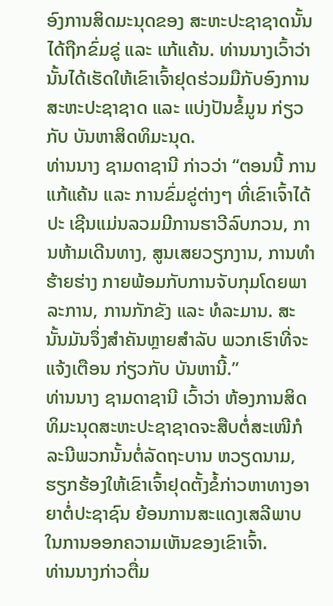ອົງການສິດມະນຸດຂອງ ສະຫະປະຊາຊາດນັ້ນໄດ້ຖືກຂົ່ມຂູ່ ແລະ ແກ້ແຄ້ນ. ທ່ານນາງເວົ້າວ່າ ນັ້ນໄດ້ເຮັດໃຫ້ເຂົາເຈົ້າຢຸດຮ່ວມມືກັບອົງການສະຫະປະຊາຊາດ ແລະ ແບ່ງປັນຂໍ້ມູນ ກ່ຽວ ກັບ ບັນຫາສິດທິມະນຸດ.
ທ່ານນາງ ຊາມດາຊານີ ກ່າວວ່າ “ຕອນນີ້ ການແກ້ແຄ້ນ ແລະ ການຂົ່ມຂູ່ຕ່າງໆ ທີ່ເຂົາເຈົ້າໄດ້ປະ ເຊີນແມ່ນລວມມີການຮາວີລົບກວນ, ການຫ້າມເດີນທາງ, ສູນເສຍວຽກງານ, ການທຳຮ້າຍຮ່າງ ກາຍພ້ອມກັບການຈັບກຸມໂດຍພາລະການ, ການກັກຂັງ ແລະ ທໍລະມານ. ສະນັ້ນມັນຈຶ່ງສຳຄັນຫຼາຍສຳລັບ ພວກເຮົາທີ່ຈະແຈ້ງເຕືອນ ກ່ຽວກັບ ບັນຫານີ້.”
ທ່ານນາງ ຊາມດາຊານີ ເວົ້າວ່າ ຫ້ອງການສິດທິມະນຸດສະຫະປະຊາຊາດຈະສືບຕໍ່ສະເໜີກໍລະນີພວກນັ້ນຕໍ່ລັດຖະບານ ຫວຽດນາມ, ຮຽກຮ້ອງໃຫ້ເຂົາເຈົ້າຢຸດຕັ້ງຂໍ້ກ່າວຫາທາງອາຍາຕໍ່ປະຊາຊົນ ຍ້ອນການສະແດງເສລີພາບໃນການອອກຄວາມເຫັນຂອງເຂົາເຈົ້າ.
ທ່ານນາງກ່າວຕື່ມ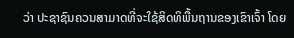ວ່າ ປະຊາຊົນຄວນສາມາດທີ່ຈະໃຊ້ສິດທິພື້ນຖານຂອງເຂົາເຈົ້າ ໂດຍ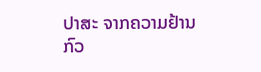ປາສະ ຈາກຄວາມຢ້ານກົວ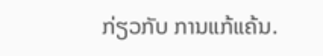ກ່ຽວກັບ ການແກ້ແຄ້ນ.